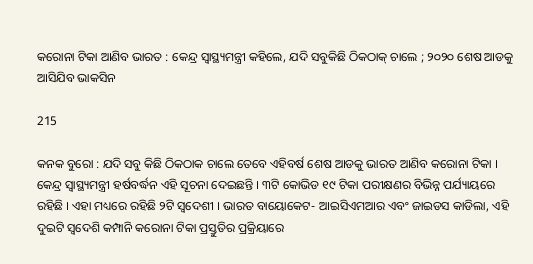କରୋନା ଟିକା ଆଣିବ ଭାରତ : କେନ୍ଦ୍ର ସ୍ୱାସ୍ଥ୍ୟମନ୍ତ୍ରୀ କହିଲେ, ଯଦି ସବୁକିଛି ଠିକଠାକ୍ ଚାଲେ ; ୨୦୨୦ ଶେଷ ଆଡକୁ ଆସିଯିବ ଭାକସିନ

215

କନକ ବୁରୋ : ଯଦି ସବୁ କିଛି ଠିକଠାକ ଚାଲେ ତେବେ ଏହିବର୍ଷ ଶେଷ ଆଡକୁ ଭାରତ ଆଣିବ କରୋନା ଟିକା । କେନ୍ଦ୍ର ସ୍ୱାସ୍ଥ୍ୟମନ୍ତ୍ରୀ ହର୍ଷବର୍ଦ୍ଧନ ଏହି ସୂଚନା ଦେଇଛନ୍ତି । ୩ଟି କୋଭିଡ ୧୯ ଟିକା ପରୀକ୍ଷଣର ବିଭିନ୍ନ ପର୍ଯ୍ୟାୟରେ ରହିଛି । ଏହା ମଧ୍ୟରେ ରହିଛି ୨ଟି ସ୍ୱଦେଶୀ । ଭାରତ ବାୟୋକେଟ- ଆଇସିଏମଆର ଏବଂ ଜାଇଡସ କାଡିଲା, ଏହି ଦୁଇଟି ସ୍ୱଦେଶି କମ୍ପାନି କରୋନା ଟିକା ପ୍ରସ୍ତୁତିର ପ୍ରକ୍ରିୟାରେ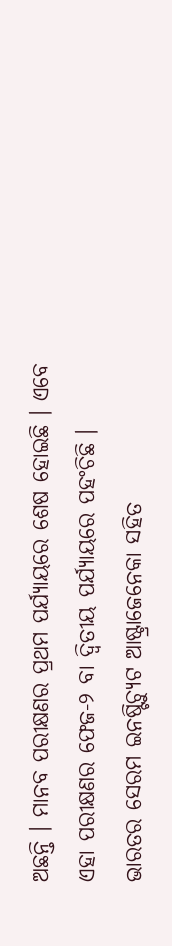ଅଛନ୍ତି । ମାନବ ପରୀକ୍ଷଣର ପ୍ରଥମ ପର୍ଯ୍ୟାୟରେ ଶେଷ ହୋଇଛି । ଏବେ ଏହା ପରୀକ୍ଷଣର ଫେଜ-୨ ବା ଦ୍ୱିତୀୟ ପର୍ଯ୍ୟାୟରେ ପହଂଚିଛି । ଭାରତର ସେରମ ଇନଷ୍ଟିଚ୍ୟୁଟ ଆଷ୍ଟ୍ରାଜେନେକା ସହିତ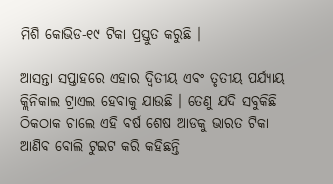ମିଶି କୋଭିଡ-୧୯ ଟିକା ପ୍ରସ୍ତୁତ କରୁଛି ।

ଆସନ୍ତା ସପ୍ତାହରେ ଏହାର ଦ୍ୱିତୀୟ ଏବଂ ତୃତୀୟ ପର୍ଯ୍ୟାୟ କ୍ଲିନିକାଲ ଟ୍ରାଏଲ ହେବାକୁ ଯାଉଛି । ତେଣୁ ଯଦି ସବୁକିଛି ଠିକଠାକ ଚାଲେ ଏହି ବର୍ଷ ଶେଷ ଆଡକୁ ଭାରତ ଟିକା ଆଣିବ ବୋଲି ଟୁଇଟ କରି କହିଛନ୍ତି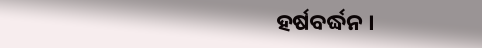ହର୍ଷବର୍ଦ୍ଧନ ।